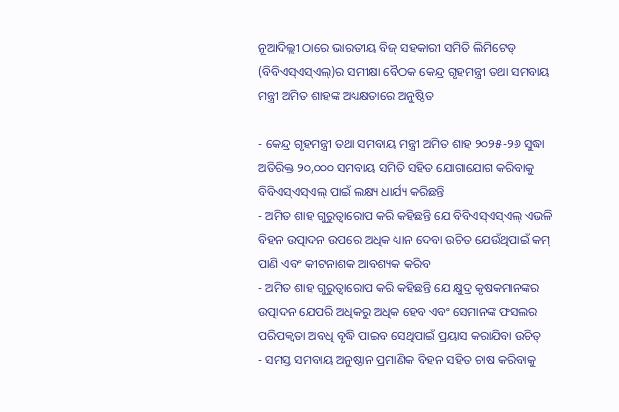ନୂଆଦିଲ୍ଲୀ ଠାରେ ଭାରତୀୟ ବିଜ୍ ସହକାରୀ ସମିତି ଲିମିଟେଡ୍ (ବିବିଏସ୍ଏସ୍ଏଲ୍)ର ସମୀକ୍ଷା ବୈଠକ କେନ୍ଦ୍ର ଗୃହମନ୍ତ୍ରୀ ତଥା ସମବାୟ ମନ୍ତ୍ରୀ ଅମିତ ଶାହଙ୍କ ଅଧ୍ୟକ୍ଷତାରେ ଅନୁଷ୍ଠିତ

- କେନ୍ଦ୍ର ଗୃହମନ୍ତ୍ରୀ ତଥା ସମବାୟ ମନ୍ତ୍ରୀ ଅମିତ ଶାହ ୨୦୨୫-୨୬ ସୁଦ୍ଧା ଅତିରିକ୍ତ ୨୦,୦୦୦ ସମବାୟ ସମିତି ସହିତ ଯୋଗାଯୋଗ କରିବାକୁ ବିବିଏସ୍ଏସ୍ଏଲ୍ ପାଇଁ ଲକ୍ଷ୍ୟ ଧାର୍ଯ୍ୟ କରିଛନ୍ତି
- ଅମିତ ଶାହ ଗୁରୁତ୍ୱାରୋପ କରି କହିଛନ୍ତି ଯେ ବିବିଏସ୍ଏସ୍ଏଲ୍ ଏଭଳି ବିହନ ଉତ୍ପାଦନ ଉପରେ ଅଧିକ ଧ୍ୟାନ ଦେବା ଉଚିତ ଯେଉଁଥିପାଇଁ କମ୍ ପାଣି ଏବଂ କୀଟନାଶକ ଆବଶ୍ୟକ କରିବ
- ଅମିତ ଶାହ ଗୁରୁତ୍ୱାରୋପ କରି କହିଛନ୍ତି ଯେ କ୍ଷୁଦ୍ର କୃଷକମାନଙ୍କର ଉତ୍ପାଦନ ଯେପରି ଅଧିକରୁ ଅଧିକ ହେବ ଏବଂ ସେମାନଙ୍କ ଫସଲର ପରିପକ୍ୱତା ଅବଧି ବୃଦ୍ଧି ପାଇବ ସେଥିପାଇଁ ପ୍ରୟାସ କରାଯିବା ଉଚିତ୍
- ସମସ୍ତ ସମବାୟ ଅନୁଷ୍ଠାନ ପ୍ରମାଣିକ ବିହନ ସହିତ ଚାଷ କରିବାକୁ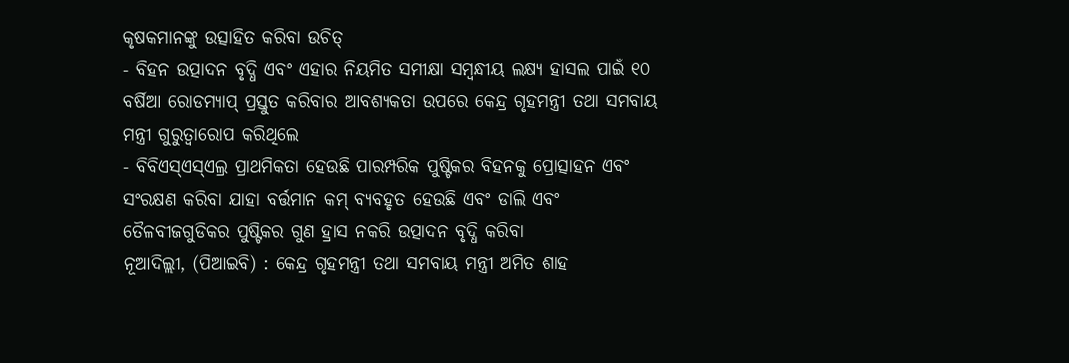କୃଷକମାନଙ୍କୁ ଉତ୍ସାହିତ କରିବା ଉଚିତ୍
- ବିହନ ଉତ୍ପାଦନ ବୃଦ୍ଧି ଏବଂ ଏହାର ନିୟମିତ ସମୀକ୍ଷା ସମ୍ବନ୍ଧୀୟ ଲକ୍ଷ୍ୟ ହାସଲ ପାଇଁ ୧୦ ବର୍ଷିଆ ରୋଡମ୍ୟାପ୍ ପ୍ରସ୍ତୁତ କରିବାର ଆବଶ୍ୟକତା ଉପରେ କେନ୍ଦ୍ର ଗୃହମନ୍ତ୍ରୀ ତଥା ସମବାୟ ମନ୍ତ୍ରୀ ଗୁରୁତ୍ୱାରୋପ କରିଥିଲେ
- ବିବିଏସ୍ଏସ୍ଏଲ୍ର ପ୍ରାଥମିକତା ହେଉଛି ପାରମ୍ପରିକ ପୁଷ୍ଟିକର ବିହନକୁ ପ୍ରୋତ୍ସାହନ ଏବଂ ସଂରକ୍ଷଣ କରିବା ଯାହା ବର୍ତ୍ତମାନ କମ୍ ବ୍ୟବହୃତ ହେଉଛି ଏବଂ ଡାଲି ଏବଂ ତୈଳବୀଜଗୁଡିକର ପୁଷ୍ଟିକର ଗୁଣ ହ୍ରାସ ନକରି ଉତ୍ପାଦନ ବୃଦ୍ଧି କରିବା
ନୂଆଦିଲ୍ଲୀ, (ପିଆଇବି) : କେନ୍ଦ୍ର ଗୃହମନ୍ତ୍ରୀ ତଥା ସମବାୟ ମନ୍ତ୍ରୀ ଅମିତ ଶାହ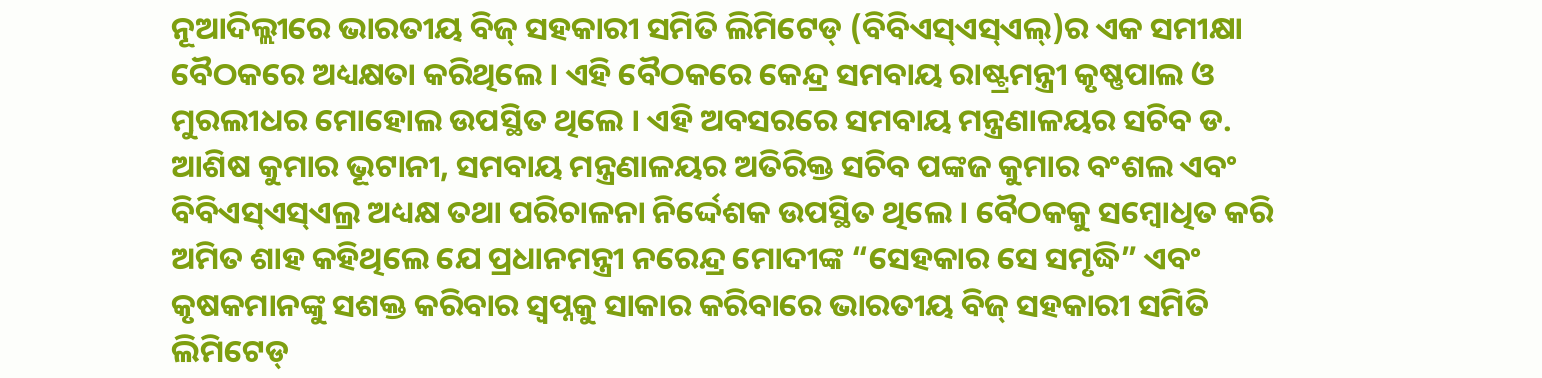ନୂଆଦିଲ୍ଲୀରେ ଭାରତୀୟ ବିଜ୍ ସହକାରୀ ସମିତି ଲିମିଟେଡ୍ (ବିବିଏସ୍ଏସ୍ଏଲ୍)ର ଏକ ସମୀକ୍ଷା ବୈଠକରେ ଅଧ୍ୟକ୍ଷତା କରିଥିଲେ । ଏହି ବୈଠକରେ କେନ୍ଦ୍ର ସମବାୟ ରାଷ୍ଟ୍ରମନ୍ତ୍ରୀ କୃଷ୍ଣପାଲ ଓ ମୁରଲୀଧର ମୋହୋଲ ଉପସ୍ଥିତ ଥିଲେ । ଏହି ଅବସରରେ ସମବାୟ ମନ୍ତ୍ରଣାଳୟର ସଚିବ ଡ. ଆଶିଷ କୁମାର ଭୂଟାନୀ, ସମବାୟ ମନ୍ତ୍ରଣାଳୟର ଅତିରିକ୍ତ ସଚିବ ପଙ୍କଜ କୁମାର ବଂଶଲ ଏବଂ ବିବିଏସ୍ଏସ୍ଏଲ୍ର ଅଧ୍ୟକ୍ଷ ତଥା ପରିଚାଳନା ନିର୍ଦ୍ଦେଶକ ଉପସ୍ଥିତ ଥିଲେ । ବୈଠକକୁ ସମ୍ବୋଧିତ କରି ଅମିତ ଶାହ କହିଥିଲେ ଯେ ପ୍ରଧାନମନ୍ତ୍ରୀ ନରେନ୍ଦ୍ର ମୋଦୀଙ୍କ “ସେହକାର ସେ ସମୃଦ୍ଧି” ଏବଂ କୃଷକମାନଙ୍କୁ ସଶକ୍ତ କରିବାର ସ୍ୱପ୍ନକୁ ସାକାର କରିବାରେ ଭାରତୀୟ ବିଜ୍ ସହକାରୀ ସମିତି ଲିମିଟେଡ୍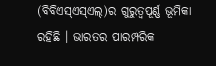(ବିବିଏସ୍ଏସ୍ଏଲ୍)ର ଗୁରୁତ୍ୱପୂର୍ଣ୍ଣ ଭୂମିକା ରହିଛି । ଭାରତର ପାରମ୍ପରିକ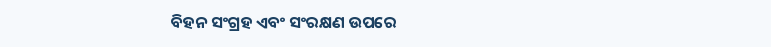ବିହନ ସଂଗ୍ରହ ଏବଂ ସଂରକ୍ଷଣ ଉପରେ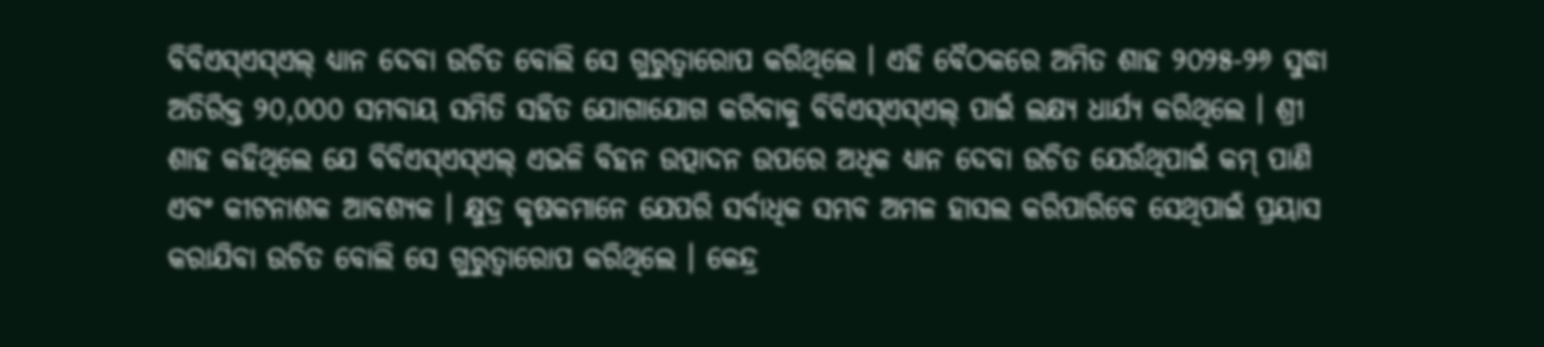ବିବିଏସ୍ଏସ୍ଏଲ୍ ଧ୍ୟାନ ଦେବା ଉଚିତ ବୋଲି ସେ ଗୁରୁତ୍ୱାରୋପ କରିଥିଲେ । ଏହି ବୈଠକରେ ଅମିତ ଶାହ ୨୦୨୫-୨୬ ସୁଦ୍ଧା ଅତିରିକ୍ତ ୨୦,୦୦୦ ସମବାୟ ସମିତି ସହିତ ଯୋଗାଯୋଗ କରିବାକୁ ବିବିଏସ୍ଏସ୍ଏଲ୍ ପାଇଁ ଲକ୍ଷ୍ୟ ଧାର୍ଯ୍ୟ କରିଥିଲେ । ଶ୍ରୀ ଶାହ କହିଥିଲେ ଯେ ବିବିଏସ୍ଏସ୍ଏଲ୍ ଏଭଳି ବିହନ ଉତ୍ପାଦନ ଉପରେ ଅଧିକ ଧ୍ୟାନ ଦେବା ଉଚିତ ଯେଉଁଥିପାଇଁ କମ୍ ପାଣି ଏବଂ କୀଟନାଶକ ଆବଶ୍ୟକ । କ୍ଷୁଦ୍ର କୃଷକମାନେ ଯେପରି ସର୍ବାଧିକ ସମ୍ଭବ ଅମଳ ହାସଲ କରିପାରିବେ ସେଥିପାଇଁ ପ୍ରୟାସ କରାଯିବା ଉଚିତ ବୋଲି ସେ ଗୁରୁତ୍ୱାରୋପ କରିଥିଲେ । କେନ୍ଦ୍ର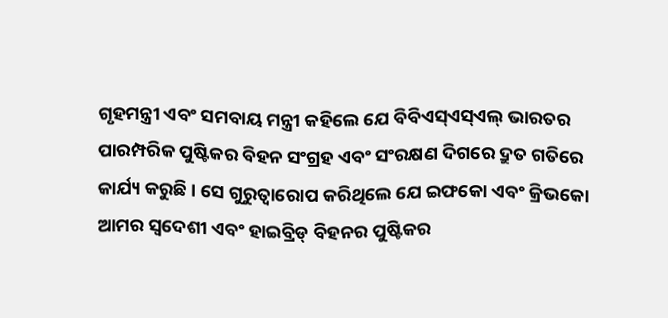ଗୃହମନ୍ତ୍ରୀ ଏବଂ ସମବାୟ ମନ୍ତ୍ରୀ କହିଲେ ଯେ ବିବିଏସ୍ଏସ୍ଏଲ୍ ଭାରତର ପାରମ୍ପରିକ ପୁଷ୍ଟିକର ବିହନ ସଂଗ୍ରହ ଏବଂ ସଂରକ୍ଷଣ ଦିଗରେ ଦ୍ରୁତ ଗତିରେ କାର୍ଯ୍ୟ କରୁଛି । ସେ ଗୁରୁତ୍ୱାରୋପ କରିଥିଲେ ଯେ ଇଫକୋ ଏବଂ କ୍ରିଭକୋ ଆମର ସ୍ୱଦେଶୀ ଏବଂ ହାଇବ୍ରିଡ୍ ବିହନର ପୁଷ୍ଟିକର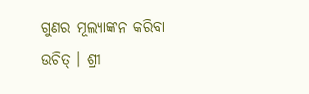ଗୁଣର ମୂଲ୍ୟାଙ୍କନ କରିବା ଉଚିତ୍ । ଶ୍ରୀ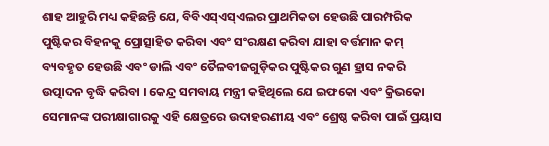ଶାହ ଆହୁରି ମଧ୍ୟ କହିଛନ୍ତି ଯେ, ବିବିଏସ୍ଏସ୍ଏଲର ପ୍ରାଥମିକତା ହେଉଛି ପାରମ୍ପରିକ ପୁଷ୍ଟିକର ବିହନକୁ ପ୍ରୋତ୍ସାହିତ କରିବା ଏବଂ ସଂରକ୍ଷଣ କରିବା ଯାହା ବର୍ତ୍ତମାନ କମ୍ ବ୍ୟବହୃତ ହେଉଛି ଏବଂ ଡାଲି ଏବଂ ତୈଳବୀଜଗୁଡ଼ିକର ପୁଷ୍ଟିକର ଗୁଣ ହ୍ରାସ ନକରି ଉତ୍ପାଦନ ବୃଦ୍ଧି କରିବା । କେନ୍ଦ୍ର ସମବାୟ ମନ୍ତ୍ରୀ କହିଥିଲେ ଯେ ଇଫକୋ ଏବଂ କ୍ରିଭକୋ ସେମାନଙ୍କ ପରୀକ୍ଷାଗାରକୁ ଏହି କ୍ଷେତ୍ରରେ ଉଦାହରଣୀୟ ଏବଂ ଶ୍ରେଷ୍ଠ କରିବା ପାଇଁ ପ୍ରୟାସ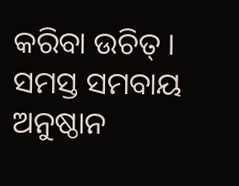କରିବା ଉଚିତ୍ । ସମସ୍ତ ସମବାୟ ଅନୁଷ୍ଠାନ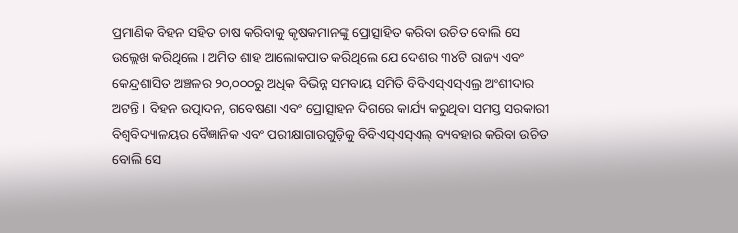ପ୍ରମାଣିକ ବିହନ ସହିତ ଚାଷ କରିବାକୁ କୃଷକମାନଙ୍କୁ ପ୍ରୋତ୍ସାହିତ କରିବା ଉଚିତ ବୋଲି ସେ ଉଲ୍ଲେଖ କରିଥିଲେ । ଅମିତ ଶାହ ଆଲୋକପାତ କରିଥିଲେ ଯେ ଦେଶର ୩୪ଟି ରାଜ୍ୟ ଏବଂ କେନ୍ଦ୍ରଶାସିତ ଅଞ୍ଚଳର ୨୦,୦୦୦ରୁ ଅଧିକ ବିଭିନ୍ନ ସମବାୟ ସମିତି ବିବିଏସ୍ଏସ୍ଏଲ୍ର ଅଂଶୀଦାର ଅଟନ୍ତି । ବିହନ ଉତ୍ପାଦନ, ଗବେଷଣା ଏବଂ ପ୍ରୋତ୍ସାହନ ଦିଗରେ କାର୍ଯ୍ୟ କରୁଥିବା ସମସ୍ତ ସରକାରୀ ବିଶ୍ୱବିଦ୍ୟାଳୟର ବୈଜ୍ଞାନିକ ଏବଂ ପରୀକ୍ଷାଗାରଗୁଡ଼ିକୁ ବିବିଏସ୍ଏସ୍ଏଲ୍ ବ୍ୟବହାର କରିବା ଉଚିତ ବୋଲି ସେ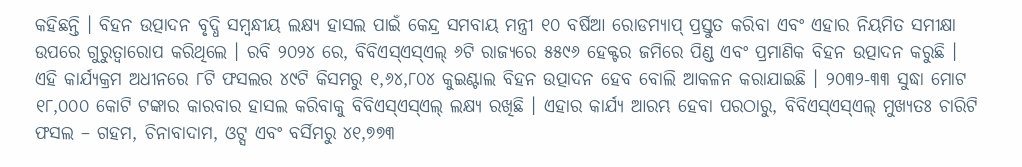କହିଛନ୍ତି । ବିହନ ଉତ୍ପାଦନ ବୃଦ୍ଧି ସମ୍ବନ୍ଧୀୟ ଲକ୍ଷ୍ୟ ହାସଲ ପାଇଁ କେନ୍ଦ୍ର ସମବାୟ ମନ୍ତ୍ରୀ ୧୦ ବର୍ଷିଆ ରୋଡମ୍ୟାପ୍ ପ୍ରସ୍ତୁତ କରିବା ଏବଂ ଏହାର ନିୟମିତ ସମୀକ୍ଷା ଉପରେ ଗୁରୁତ୍ୱାରୋପ କରିଥିଲେ । ରବି ୨୦୨୪ ରେ, ବିବିଏସ୍ଏସ୍ଏଲ୍ ୬ଟି ରାଜ୍ୟରେ ୫୫୯୬ ହେକ୍ଟର ଜମିରେ ପିଣ୍ଡ ଏବଂ ପ୍ରମାଣିକ ବିହନ ଉତ୍ପାଦନ କରୁଛି । ଏହି କାର୍ଯ୍ୟକ୍ରମ ଅଧୀନରେ ୮ଟି ଫସଲର ୪୯ଟି କିସମରୁ ୧,୬୪,୮୦୪ କୁଇଣ୍ଟାଲ ବିହନ ଉତ୍ପାଦନ ହେବ ବୋଲି ଆକଳନ କରାଯାଇଛି । ୨୦୩୨-୩୩ ସୁଦ୍ଧା ମୋଟ ୧୮,୦୦୦ କୋଟି ଟଙ୍କାର କାରବାର ହାସଲ କରିବାକୁ ବିବିଏସ୍ଏସ୍ଏଲ୍ ଲକ୍ଷ୍ୟ ରଖିଛି । ଏହାର କାର୍ଯ୍ୟ ଆରମ୍ଭ ହେବା ପରଠାରୁ, ବିବିଏସ୍ଏସ୍ଏଲ୍ ମୁଖ୍ୟତଃ ଚାରିଟି ଫସଲ – ଗହମ, ଚିନାବାଦାମ, ଓଟ୍ସ ଏବଂ ବର୍ସିମରୁ ୪୧,୭୭୩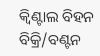କ୍ୱିଣ୍ଟାଲ ବିହନ ବିକ୍ରି/ବଣ୍ଟନ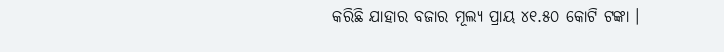କରିଛି ଯାହାର ବଜାର ମୂଲ୍ୟ ପ୍ରାୟ ୪୧.୫୦ କୋଟି ଟଙ୍କା ।